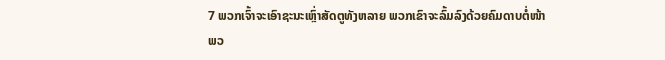7 ພວກເຈົ້າຈະເອົາຊະນະເຫຼົ່າສັດຕູທັງຫລາຍ ພວກເຂົາຈະລົ້ມລົງດ້ວຍຄົມດາບຕໍ່ໜ້າພວ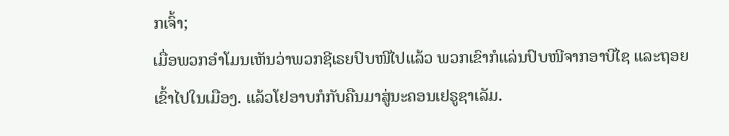ກເຈົ້າ;
ເມື່ອພວກອຳໂມນເຫັນວ່າພວກຊີເຣຍປົບໜີໄປແລ້ວ ພວກເຂົາກໍແລ່ນປົບໜີຈາກອາບີໄຊ ແລະຖອຍເຂົ້າໄປໃນເມືອງ. ແລ້ວໂຢອາບກໍກັບຄືນມາສູ່ນະຄອນເຢຣູຊາເລັມ.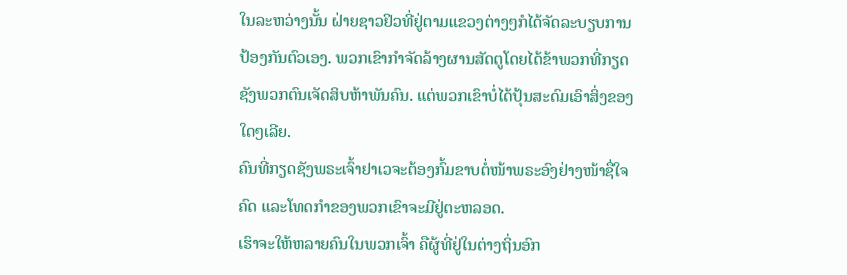ໃນລະຫວ່າງນັ້ນ ຝ່າຍຊາວຢິວທີ່ຢູ່ຕາມແຂວງຕ່າງໆກໍໄດ້ຈັດລະບຽບການປ້ອງກັນຕົວເອງ. ພວກເຂົາກຳຈັດລ້າງຜານສັດຕູໂດຍໄດ້ຂ້າພວກທີ່ກຽດຊັງພວກຕົນເຈັດສິບຫ້າພັນຄົນ. ແຕ່ພວກເຂົາບໍ່ໄດ້ປຸ້ນສະດົມເອົາສິ່ງຂອງໃດໆເລີຍ.
ຄົນທີ່ກຽດຊັງພຣະເຈົ້າຢາເວຈະຕ້ອງກົ້ມຂາບຕໍ່ໜ້າພຣະອົງຢ່າງໜ້າຊື່ໃຈຄົດ ແລະໂທດກຳຂອງພວກເຂົາຈະມີຢູ່ຕະຫລອດ.
ເຮົາຈະໃຫ້ຫລາຍຄົນໃນພວກເຈົ້າ ຄືຜູ້ທີ່ຢູ່ໃນຕ່າງຖິ່ນອົກ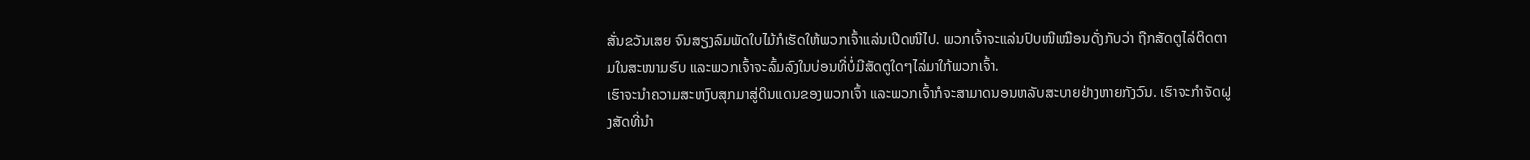ສັ່ນຂວັນເສຍ ຈົນສຽງລົມພັດໃບໄມ້ກໍເຮັດໃຫ້ພວກເຈົ້າແລ່ນເປີດໜີໄປ. ພວກເຈົ້າຈະແລ່ນປົບໜີເໝືອນດັ່ງກັບວ່າ ຖືກສັດຕູໄລ່ຕິດຕາມໃນສະໜາມຮົບ ແລະພວກເຈົ້າຈະລົ້ມລົງໃນບ່ອນທີ່ບໍ່ມີສັດຕູໃດໆໄລ່ມາໃກ້ພວກເຈົ້າ.
ເຮົາຈະນຳຄວາມສະຫງົບສຸກມາສູ່ດິນແດນຂອງພວກເຈົ້າ ແລະພວກເຈົ້າກໍຈະສາມາດນອນຫລັບສະບາຍຢ່າງຫາຍກັງວົນ. ເຮົາຈະກຳຈັດຝູງສັດທີ່ນຳ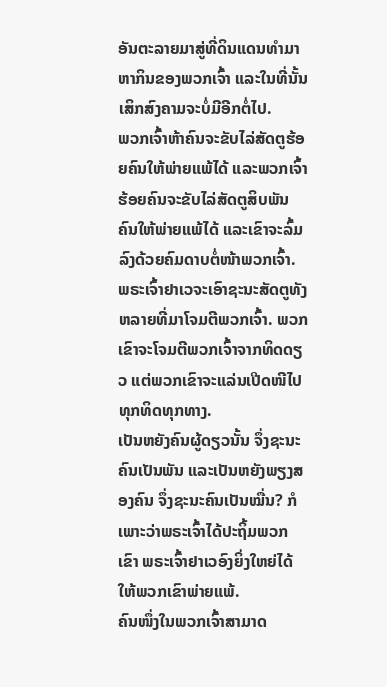ອັນຕະລາຍມາສູ່ທີ່ດິນແດນທຳມາຫາກິນຂອງພວກເຈົ້າ ແລະໃນທີ່ນັ້ນເສິກສົງຄາມຈະບໍ່ມີອີກຕໍ່ໄປ.
ພວກເຈົ້າຫ້າຄົນຈະຂັບໄລ່ສັດຕູຮ້ອຍຄົນໃຫ້ພ່າຍແພ້ໄດ້ ແລະພວກເຈົ້າຮ້ອຍຄົນຈະຂັບໄລ່ສັດຕູສິບພັນຄົນໃຫ້ພ່າຍແພ້ໄດ້ ແລະເຂົາຈະລົ້ມລົງດ້ວຍຄົມດາບຕໍ່ໜ້າພວກເຈົ້າ.
ພຣະເຈົ້າຢາເວຈະເອົາຊະນະສັດຕູທັງຫລາຍທີ່ມາໂຈມຕີພວກເຈົ້າ. ພວກເຂົາຈະໂຈມຕີພວກເຈົ້າຈາກທິດດຽວ ແຕ່ພວກເຂົາຈະແລ່ນເປີດໜີໄປທຸກທິດທຸກທາງ.
ເປັນຫຍັງຄົນຜູ້ດຽວນັ້ນ ຈຶ່ງຊະນະຄົນເປັນພັນ ແລະເປັນຫຍັງພຽງສອງຄົນ ຈຶ່ງຊະນະຄົນເປັນໝື່ນ? ກໍເພາະວ່າພຣະເຈົ້າໄດ້ປະຖິ້ມພວກເຂົາ ພຣະເຈົ້າຢາເວອົງຍິ່ງໃຫຍ່ໄດ້ໃຫ້ພວກເຂົາພ່າຍແພ້.
ຄົນໜຶ່ງໃນພວກເຈົ້າສາມາດ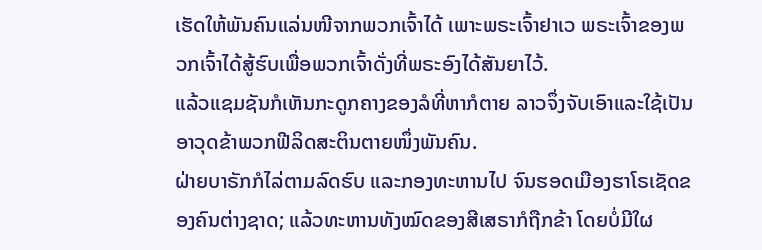ເຮັດໃຫ້ພັນຄົນແລ່ນໜີຈາກພວກເຈົ້າໄດ້ ເພາະພຣະເຈົ້າຢາເວ ພຣະເຈົ້າຂອງພວກເຈົ້າໄດ້ສູ້ຮົບເພື່ອພວກເຈົ້າດັ່ງທີ່ພຣະອົງໄດ້ສັນຍາໄວ້.
ແລ້ວແຊມຊັນກໍເຫັນກະດູກຄາງຂອງລໍທີ່ຫາກໍຕາຍ ລາວຈຶ່ງຈັບເອົາແລະໃຊ້ເປັນອາວຸດຂ້າພວກຟີລິດສະຕິນຕາຍໜຶ່ງພັນຄົນ.
ຝ່າຍບາຣັກກໍໄລ່ຕາມລົດຮົບ ແລະກອງທະຫານໄປ ຈົນຮອດເມືອງຮາໂຣເຊັດຂອງຄົນຕ່າງຊາດ; ແລ້ວທະຫານທັງໝົດຂອງສີເສຣາກໍຖືກຂ້າ ໂດຍບໍ່ມີໃຜ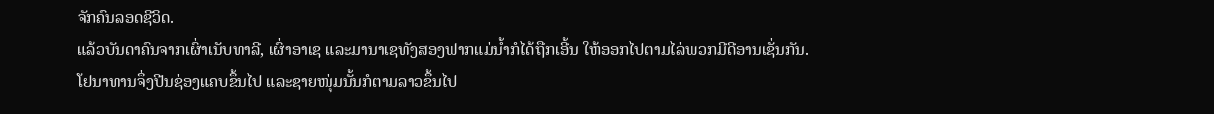ຈັກຄົນລອດຊີວິດ.
ແລ້ວບັນດາຄົນຈາກເຜົ່າເນັບທາລີ, ເຜົ່າອາເຊ ແລະມານາເຊທັງສອງຟາກແມ່ນໍ້າກໍໄດ້ຖືກເອີ້ນ ໃຫ້ອອກໄປຕາມໄລ່ພວກມີດີອານເຊັ່ນກັນ.
ໂຢນາທານຈຶ່ງປີນຊ່ອງແຄບຂຶ້ນໄປ ແລະຊາຍໜຸ່ມນັ້ນກໍຕາມລາວຂຶ້ນໄປ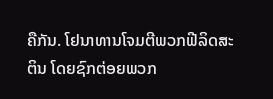ຄືກັນ. ໂຢນາທານໂຈມຕີພວກຟີລິດສະຕິນ ໂດຍຊົກຕ່ອຍພວກ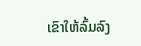ເຂົາໃຫ້ລົ້ມລົງ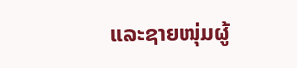ແລະຊາຍໜຸ່ມຜູ້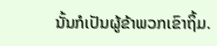ນັ້ນກໍເປັນຜູ້ຂ້າພວກເຂົາຖິ້ມ.